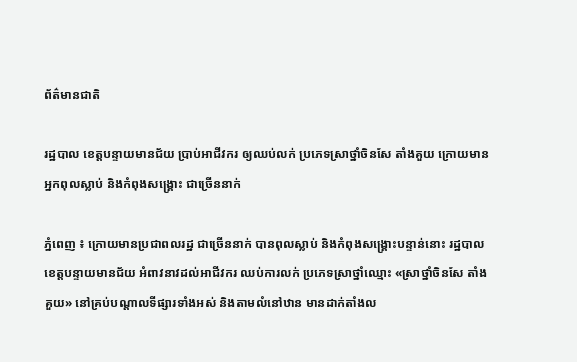ព័ត៌មានជាតិ

រដ្ឋបាល ខេត្តបន្ទាយមានជ័យ ប្រាប់អាជីវករ ឲ្យឈប់លក់ ប្រភេទស្រាថ្នាំចិនសែ តាំងគួយ ក្រោយមានអ្នកពុលស្លាប់ និងកំពុងសង្រ្គោះ ជាច្រើននាក់

ភ្នំពេញ ៖ ក្រោយមានប្រជាពលរដ្ឋ ជាច្រើននាក់ បានពុលស្លាប់ និងកំពុងសង្រ្គោះបន្ទាន់នោះ រដ្ឋបាលខេត្តបន្ទាយមានជ័យ អំពាវនាវដល់អាជីវករ ឈប់ការលក់ ប្រភេទស្រាថ្នាំឈ្មោះ «ស្រាថ្នាំចិនសែ តាំងគួយ» នៅគ្រប់បណ្តាលទីផ្សារទាំងអស់ និងតាមលំនៅឋាន មានដាក់តាំងល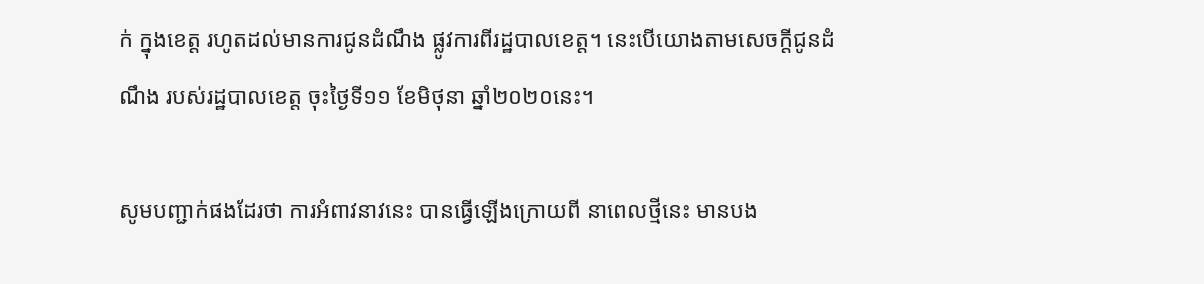ក់ ក្នុងខេត្ត រហូតដល់មានការជូនដំណឹង ផ្លូវការពីរដ្ឋបាលខេត្ត។ នេះបើយោងតាមសេចក្តីជូនដំណឹង របស់រដ្ឋបាលខេត្ត ចុះថ្ងៃទី១១ ខែមិថុនា ឆ្នាំ២០២០នេះ។

សូមបញ្ជាក់ផងដែរថា ការអំពាវនាវនេះ បានធ្វើឡើងក្រោយពី នាពេលថ្មីនេះ មានបង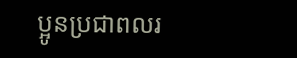ប្អូនប្រជាពលរ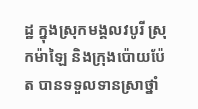ដ្ឋ ក្នុងស្រុកមង្គលវបូរី ស្រុកម៉ាឡៃ និងក្រុងប៉ោយប៉ែត បានទទួលទានស្រាថ្នាំ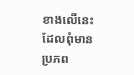ខាងលើនេះ ដែលពុំមានប្រភព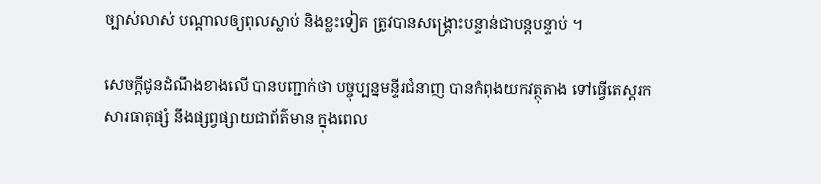ច្បាស់លាស់ បណ្តាលឲ្យពុលស្លាប់ និងខ្លះទៀត ត្រូវបានសង្គ្រោះបន្ទាន់ជាបន្តបន្ទាប់ ។

សេចក្តីជូនដំណឹងខាងលើ បានបញ្ជាក់ថា បច្ចុប្បន្នមន្ទីរជំនាញ បានកំពុងយកវត្ថុតាង ទៅធ្វើតេស្តរកសារធាតុផ្សំ នឹងផ្សព្វផ្សាយជាព័ត៌មាន ក្នុងពេល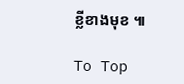ខ្លីខាងមុខ ៕

To Top